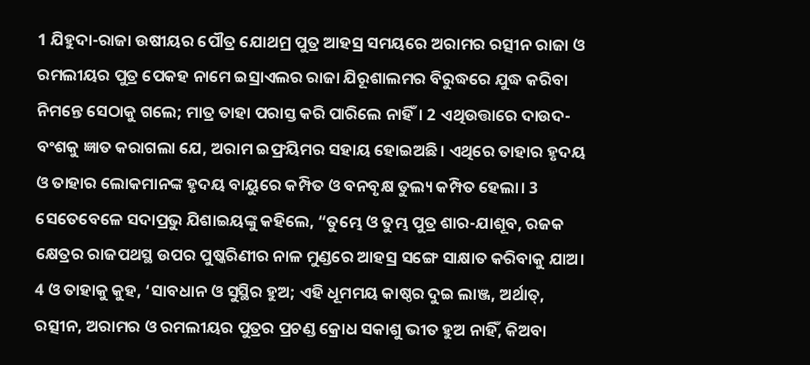1 ଯିହୁଦା-ରାଜା ଉଷୀୟର ପୌତ୍ର ଯୋଥମ୍ର ପୁତ୍ର ଆହସ୍ର ସମୟରେ ଅରାମର ରତ୍ସୀନ ରାଜା ଓ ରମଲୀୟର ପୁତ୍ର ପେକହ ନାମେ ଇସ୍ରାଏଲର ରାଜା ଯିରୂଶାଲମର ବିରୁଦ୍ଧରେ ଯୁଦ୍ଧ କରିବା ନିମନ୍ତେ ସେଠାକୁ ଗଲେ; ମାତ୍ର ତାହା ପରାସ୍ତ କରି ପାରିଲେ ନାହିଁ। 2 ଏଥିଉତ୍ତାରେ ଦାଉଦ-ବଂଶକୁ ଜ୍ଞାତ କରାଗଲା ଯେ, ଅରାମ ଇଫ୍ରୟିମର ସହାୟ ହୋଇଅଛି। ଏଥିରେ ତାହାର ହୃଦୟ ଓ ତାହାର ଲୋକମାନଙ୍କ ହୃଦୟ ବାୟୁରେ କମ୍ପିତ ଓ ବନବୃକ୍ଷ ତୁଲ୍ୟ କମ୍ପିତ ହେଲା। 3 ସେତେବେଳେ ସଦାପ୍ରଭୁ ଯିଶାଇୟଙ୍କୁ କହିଲେ, “ତୁମ୍ଭେ ଓ ତୁମ୍ଭ ପୁତ୍ର ଶାର-ଯାଶୂବ, ରଜକ କ୍ଷେତ୍ରର ରାଜପଥସ୍ଥ ଉପର ପୁଷ୍କରିଣୀର ନାଳ ମୁଣ୍ଡରେ ଆହସ୍ର ସଙ୍ଗେ ସାକ୍ଷାତ କରିବାକୁ ଯାଅ। 4 ଓ ତାହାକୁ କୁହ, ‘ସାବଧାନ ଓ ସୁସ୍ଥିର ହୁଅ; ଏହି ଧୂମମୟ କାଷ୍ଠର ଦୁଇ ଲାଞ୍ଜ, ଅର୍ଥାତ୍, ରତ୍ସୀନ, ଅରାମର ଓ ରମଲୀୟର ପୁତ୍ରର ପ୍ରଚଣ୍ଡ କ୍ରୋଧ ସକାଶୁ ଭୀତ ହୁଅ ନାହିଁ, କିଅବା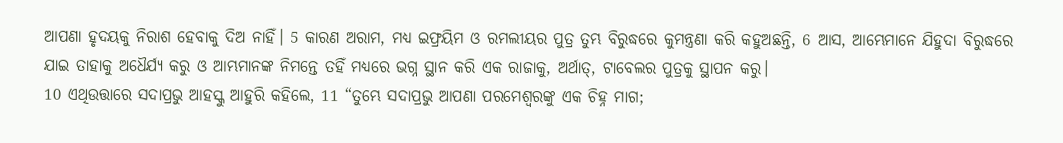ଆପଣା ହୃଦୟକୁ ନିରାଶ ହେବାକୁ ଦିଅ ନାହିଁ। 5 କାରଣ ଅରାମ, ମଧ୍ୟ ଇଫ୍ରୟିମ ଓ ରମଲୀୟର ପୁତ୍ର ତୁମ୍ଭ ବିରୁଦ୍ଧରେ କୁମନ୍ତ୍ରଣା କରି କହୁଅଛନ୍ତି, 6 ଆସ, ଆମ୍ଭେମାନେ ଯିହୁଦା ବିରୁଦ୍ଧରେ ଯାଇ ତାହାକୁ ଅଧୈର୍ଯ୍ୟ କରୁ ଓ ଆମ୍ଭମାନଙ୍କ ନିମନ୍ତେ ତହିଁ ମଧ୍ୟରେ ଭଗ୍ନ ସ୍ଥାନ କରି ଏକ ରାଜାକୁ, ଅର୍ଥାତ୍, ଟାବେଲର ପୁତ୍ରକୁ ସ୍ଥାପନ କରୁ।
10 ଏଥିଉତ୍ତାରେ ସଦାପ୍ରଭୁ ଆହସ୍କୁ ଆହୁରି କହିଲେ, 11 “ତୁମ୍ଭେ ସଦାପ୍ରଭୁ ଆପଣା ପରମେଶ୍ୱରଙ୍କୁ ଏକ ଚିହ୍ନ ମାଗ;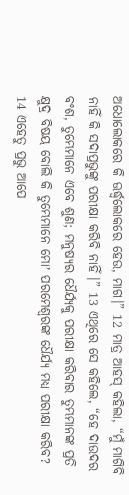ଅଧୋଲୋକରେ କି ଊର୍ଦ୍ଧ୍ୱଲୋକରେ ହେଉ, ମାଗ।” 12 ମାତ୍ର ଆହସ୍ କହିଲା, “ମୁଁ ମାଗିବି ନାହିଁ କି ସଦାପ୍ରଭୁଙ୍କୁ ପରୀକ୍ଷା କରିବି ନାହିଁ।” 13 ଏଥିରେ ସେ କହିଲେ, “ହେ ଦାଉଦର ବଂଶ, ତୁମ୍ଭେମାନେ ଏବେ ଶୁଣ; ମନୁଷ୍ୟର ଧୈର୍ଯ୍ୟକୁ ପରୀକ୍ଷା କରିବାର ତୁମ୍ଭମାନଙ୍କ ପ୍ରତି କ୍ଷୁଦ୍ର ବିଷୟ ବୋଲି କି ତୁମ୍ଭେମାନେ ମୋʼ ପରମେଶ୍ୱରଙ୍କ ଧୈର୍ଯ୍ୟ ମଧ୍ୟ ପରୀକ୍ଷା କରିବ? 14 ଏହେତୁ ପ୍ରଭୁ ଆପେ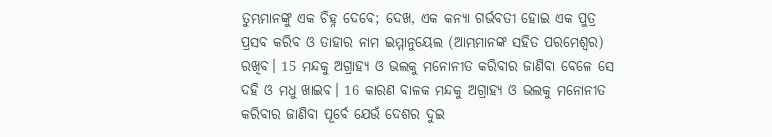ତୁମ୍ଭମାନଙ୍କୁ ଏକ ଚିହ୍ନ ଦେବେ; ଦେଖ, ଏକ କନ୍ୟା ଗର୍ଭବତୀ ହୋଇ ଏକ ପୁତ୍ର ପ୍ରସବ କରିବ ଓ ତାହାର ନାମ ଇମ୍ମାନୁୟେଲ (ଆମ୍ଭମାନଙ୍କ ସହିତ ପରମେଶ୍ୱର) ରଖିବ। 15 ମନ୍ଦକୁ ଅଗ୍ରାହ୍ୟ ଓ ଭଲକୁ ମନୋନୀତ କରିବାର ଜାଣିବା ବେଳେ ସେ ଦହି ଓ ମଧୁ ଖାଇବ। 16 କାରଣ ବାଳକ ମନ୍ଦକୁ ଅଗ୍ରାହ୍ୟ ଓ ଭଲକୁ ମନୋନୀତ କରିବାର ଜାଣିବା ପୂର୍ବେ ଯେଉଁ ଦେଶର ଦୁଇ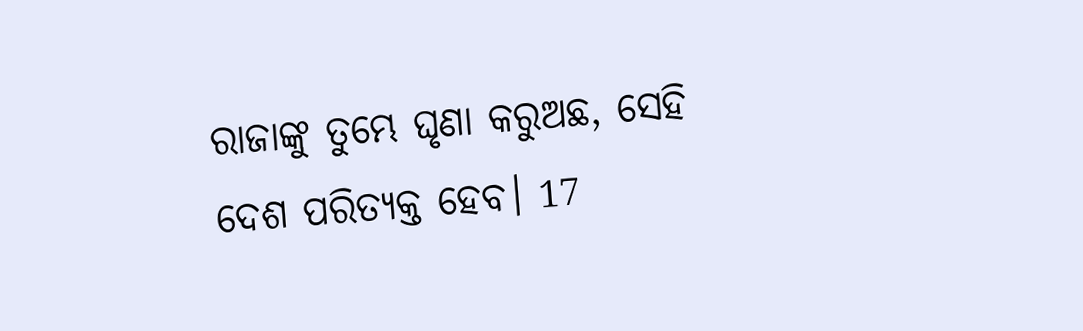ରାଜାଙ୍କୁ ତୁମ୍ଭେ ଘୃଣା କରୁଅଛ, ସେହି ଦେଶ ପରିତ୍ୟକ୍ତ ହେବ। 17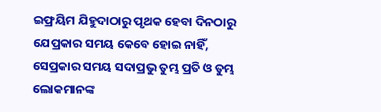ଇଫ୍ରୟିମ ଯିହୁଦାଠାରୁ ପୃଥକ ହେବା ଦିନଠାରୁ ଯେପ୍ରକାର ସମୟ କେବେ ହୋଇ ନାହିଁ, ସେପ୍ରକାର ସମୟ ସଦାପ୍ରଭୁ ତୁମ୍ଭ ପ୍ରତି ଓ ତୁମ୍ଭ ଲୋକମାନଙ୍କ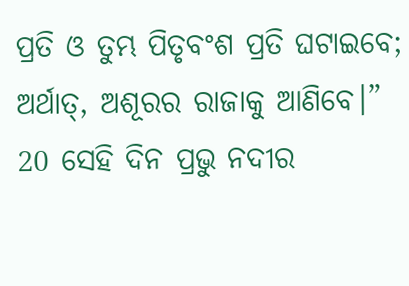ପ୍ରତି ଓ ତୁମ୍ଭ ପିତୃବଂଶ ପ୍ରତି ଘଟାଇବେ; ଅର୍ଥାତ୍, ଅଶୂରର ରାଜାକୁ ଆଣିବେ।”
20 ସେହି ଦିନ ପ୍ରଭୁ ନଦୀର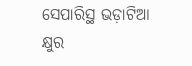ସେପାରିସ୍ଥ ଭଡ଼ାଟିଆ କ୍ଷୁର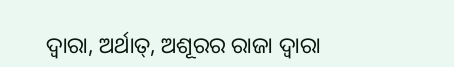ଦ୍ୱାରା, ଅର୍ଥାତ୍, ଅଶୂରର ରାଜା ଦ୍ୱାରା